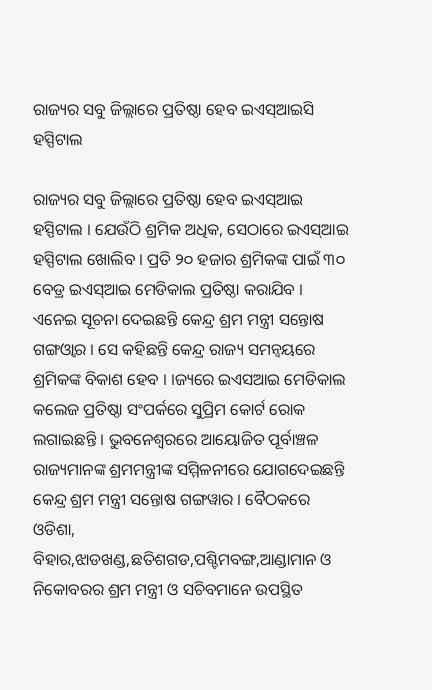ରାଜ୍ୟର ସବୁ ଜିଲ୍ଲାରେ ପ୍ରତିଷ୍ଠା ହେବ ଇଏସ୍ଆଇସି ହସ୍ପିଟାଲ

ରାଜ୍ୟର ସବୁ ଜିଲ୍ଲାରେ ପ୍ରତିଷ୍ଠା ହେବ ଇଏସ୍ଆଇ ହସ୍ପିଟାଲ । ଯେଉଁଠି ଶ୍ରମିକ ଅଧିକ, ସେଠାରେ ଇଏସ୍ଆଇ ହସ୍ପିଟାଲ ଖୋଲିବ । ପ୍ରତି ୨୦ ହଜାର ଶ୍ରମିକଙ୍କ ପାଇଁ ୩୦ ବେଡ୍ର ଇଏସ୍ଆଇ ମେଡିକାଲ ପ୍ରତିଷ୍ଠା କରାଯିବ । ଏନେଇ ସୂଚନା ଦେଇଛନ୍ତି କେନ୍ଦ୍ର ଶ୍ରମ ମନ୍ତ୍ରୀ ସନ୍ତୋଷ ଗଙ୍ଗଓ୍ଵାର । ସେ କହିଛନ୍ତି କେନ୍ଦ୍ର ରାଜ୍ୟ ସମନ୍ଵୟରେ ଶ୍ରମିକଙ୍କ ବିକାଶ ହେବ । ।ଜ୍ୟରେ ଇଏସଆଇ ମେଡିକାଲ କଲେଜ ପ୍ରତିଷ୍ଠା ସଂପର୍କରେ ସୁପ୍ରିମ କୋର୍ଟ ରୋକ ଲଗାଇଛନ୍ତି । ଭୁବନେଶ୍ୱରରେ ଆୟୋଜିତ ପୂର୍ବାଞ୍ଚଳ ରାଜ୍ୟମାନଙ୍କ ଶ୍ରମମନ୍ତ୍ରୀଙ୍କ ସମ୍ମିଳନୀରେ ଯୋଗଦେଇଛନ୍ତି କେନ୍ଦ୍ର ଶ୍ରମ ମନ୍ତ୍ରୀ ସନ୍ତୋଷ ଗଙ୍ଗୱାର । ବୈଠକରେ ଓଡିଶା, ବିହାର,ଝାଡଖଣ୍ଡ,ଛତିଶଗଡ,ପଶ୍ଚିମବଙ୍ଗ,ଆଣ୍ଡାମାନ ଓ ନିକୋବରର ଶ୍ରମ ମନ୍ତ୍ରୀ ଓ ସଚିବମାନେ ଉପସ୍ଥିତ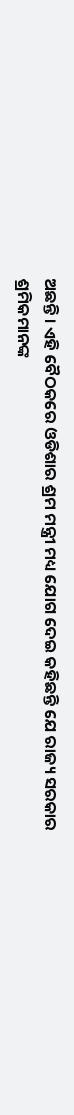ଅଛନ୍ତି । ଏହି ବୈଠକରେ ଓଡିଶାର ଶ୍ରମ ମନ୍ତ୍ରୀ ମଧ୍ୟ ଯୋଗ ଦେଇ କହିଛନ୍ତି ଯେ ରାଜ୍ୟ ସରକାର ଶ୍ରମିକମାନଙ୍କ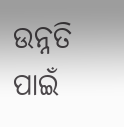ଉନ୍ନତି ପାଇଁ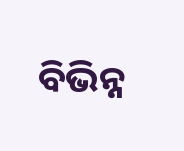ବିଭିନ୍ନ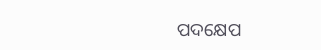ପଦକ୍ଷେପ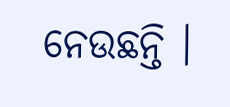ନେଉଛନ୍ତି ।